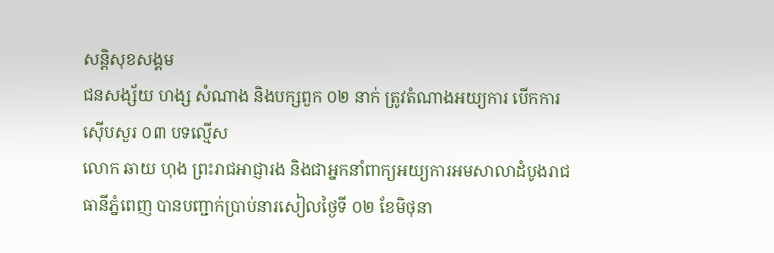សន្តិសុខសង្គម
ជនសង្ស័យ ហង្ស សំណាង និងបក្សពួក ០២ នាក់ ត្រូវតំណាងអយ្យការ បើកការស៊ើបសួរ ០៣ បទល្មើស
លោក ឆាយ ហុង ព្រះរាជអាជ្ញារង និងជាអ្នកនាំពាក្យអយ្យការអមសាលាដំបូងរាជធានីភ្នំពេញ បានបញ្ជាក់ប្រាប់នារសៀលថ្ងៃទី ០២ ខែមិថុនា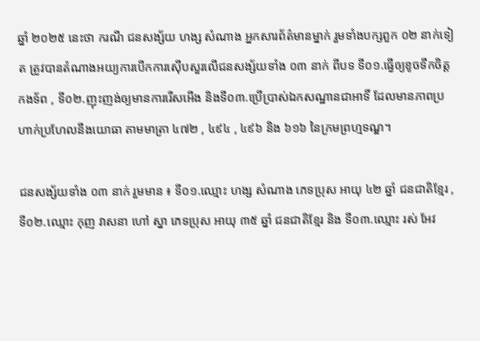ឆ្នាំ ២០២៥ នេះថា ករណី ជនសង្ស័យ ហង្ស សំណាង អ្នកសារព័ត៌មានម្នាក់ រួមទាំងបក្សពួក ០២ នាក់ទៀត ត្រូវបានតំណាងអយ្យការបើកការស៊ើបសួរលើជនសង្ស័យទាំង ០៣ នាក់ ពីបទ ទី០១.ធ្វើឲ្យខូចទឹកចិត្តកងទ័ព , ទី០២.ញុះញង់ឲ្យមានការរើសអើង និងទី០៣.ប្រើប្រាស់ឯកសណ្ឋានជាអាទិ៍ ដែលមានភាពប្រហាក់ប្រហែលនឹងយោធា តាមមាត្រា ៤៧២ , ៤៩៤ , ៤៩៦ និង ៦១៦ នៃក្រមព្រហ្មទណ្ឌ។

ជនសង្ស័យទាំង ០៣ នាក់ រួមមាន ៖ ទី០១.ឈ្មោះ ហង្ស សំណាង ភេទប្រុស អាយុ ៤២ ឆ្នាំ ជនជាតិខ្មែរ , ទី០២.ឈ្មោះ កុញ វាសនា ហៅ ស្នា ភេទប្រុស អាយុ ៣៥ ឆ្នាំ ជនជាតិខ្មែរ និង ទី០៣.ឈ្មោះ រស់ អែវ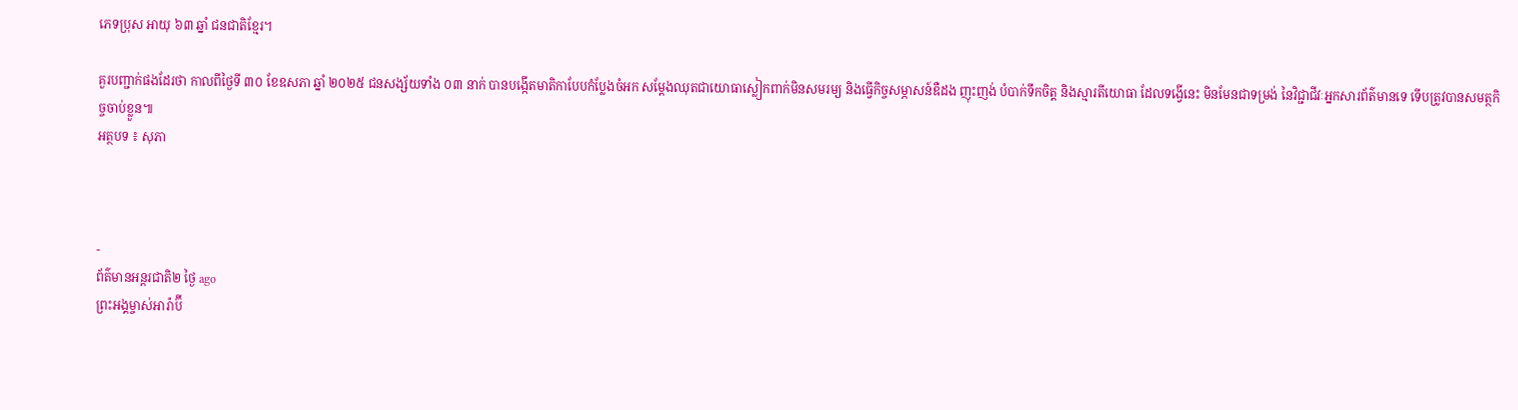ភេទប្រុស អាយុ ៦៣ ឆ្នាំ ជនជាតិខ្មែរ។

គួរបញ្ជាក់ផងដែរថា កាលពីថ្ងៃទី ៣០ ខែឧសភា ឆ្នាំ ២០២៥ ជនសង្ស័យទាំង ០៣ នាក់ បានបង្កើតមាតិកាបែបកំប្លែងចំអក សម្ដែងឈុតជាយោធាស្លៀកពាក់មិនសមរម្យ និងធ្វើកិច្ចសម្ភាសន៍ឌឺដង ញុះញង់ បំបាក់ទឹកចិត្ត និងស្មារតីយោធា ដែលទង្វើនេះ មិនមែនជាទម្រង់ នៃវិជ្ជាជីវៈអ្នកសារព័ត៌មានទេ ទើបត្រូវបានសមត្ថកិច្ចចាប់ខ្លួន៕
អត្ថបទ ៖ សុភា



-
ព័ត៌មានអន្ដរជាតិ២ ថ្ងៃ ago
ព្រះអង្គម្ចាស់អារ៉ាប៊ី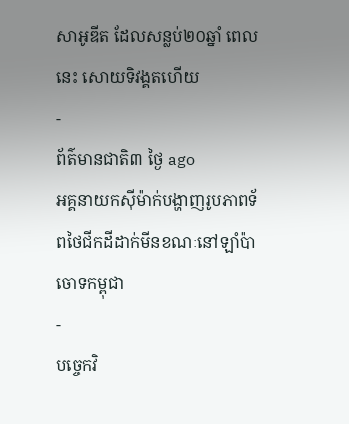សាអូឌីត ដែលសន្លប់២០ឆ្នាំ ពេលនេះ សោយទិវង្គតហើយ
-
ព័ត៌មានជាតិ៣ ថ្ងៃ ago
អគ្គនាយកស៊ីម៉ាក់បង្ហាញរូបភាពទ័ពថៃជីកដីដាក់មីនខណៈនៅឡាំប៉ាចោទកម្ពុជា
-
បច្ចេកវិ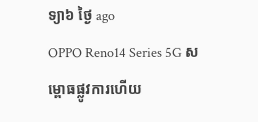ទ្យា៦ ថ្ងៃ ago
OPPO Reno14 Series 5G សម្ពោធផ្លូវការហើយ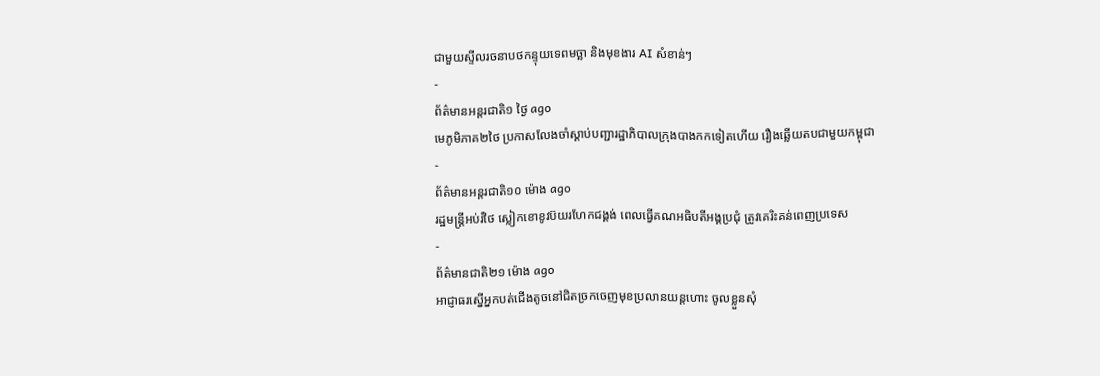ជាមួយស្ទីលរចនាបថកន្ទុយទេពមច្ឆា និងមុខងារ AI សំខាន់ៗ
-
ព័ត៌មានអន្ដរជាតិ១ ថ្ងៃ ago
មេភូមិភាគ២ថៃ ប្រកាសលែងចាំស្តាប់បញ្ជារដ្ឋាភិបាលក្រុងបាងកកទៀតហើយ រឿងឆ្លើយតបជាមួយកម្ពុជា
-
ព័ត៌មានអន្ដរជាតិ១០ ម៉ោង ago
រដ្ឋមន្ត្រីអប់រំថៃ ស្លៀកខោខូវប៊យរហែកជង្គង់ ពេលធ្វើគណអធិបតីអង្គប្រជុំ ត្រូវគេរិះគន់ពេញប្រទេស
-
ព័ត៌មានជាតិ២១ ម៉ោង ago
អាជ្ញាធរស្នើអ្នកបត់ជើងតូចនៅជិតច្រកចេញមុខប្រលានយន្តហោះ ចូលខ្លួនសុំ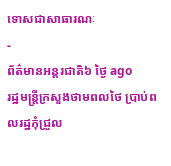ទោសជាសាធារណៈ
-
ព័ត៌មានអន្ដរជាតិ៦ ថ្ងៃ ago
រដ្ឋមន្ត្រីក្រសួងថាមពលថៃ ប្រាប់ពលរដ្ឋកុំជ្រួល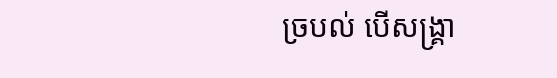ច្របល់ បើសង្គ្រា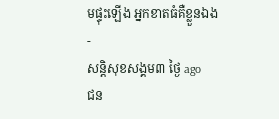មផ្ទុះឡើង អ្នកខាតធំគឺខ្លួនឯង
-
សន្តិសុខសង្គម៣ ថ្ងៃ ago
ជន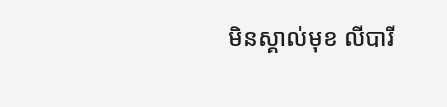មិនស្គាល់មុខ លីបារី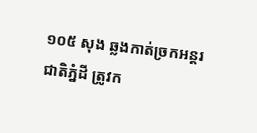១០៥ សុង ឆ្លងកាត់ច្រកអន្តរជាតិភ្នំដី ត្រូវក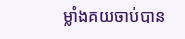ម្លាំងគយចាប់បាន